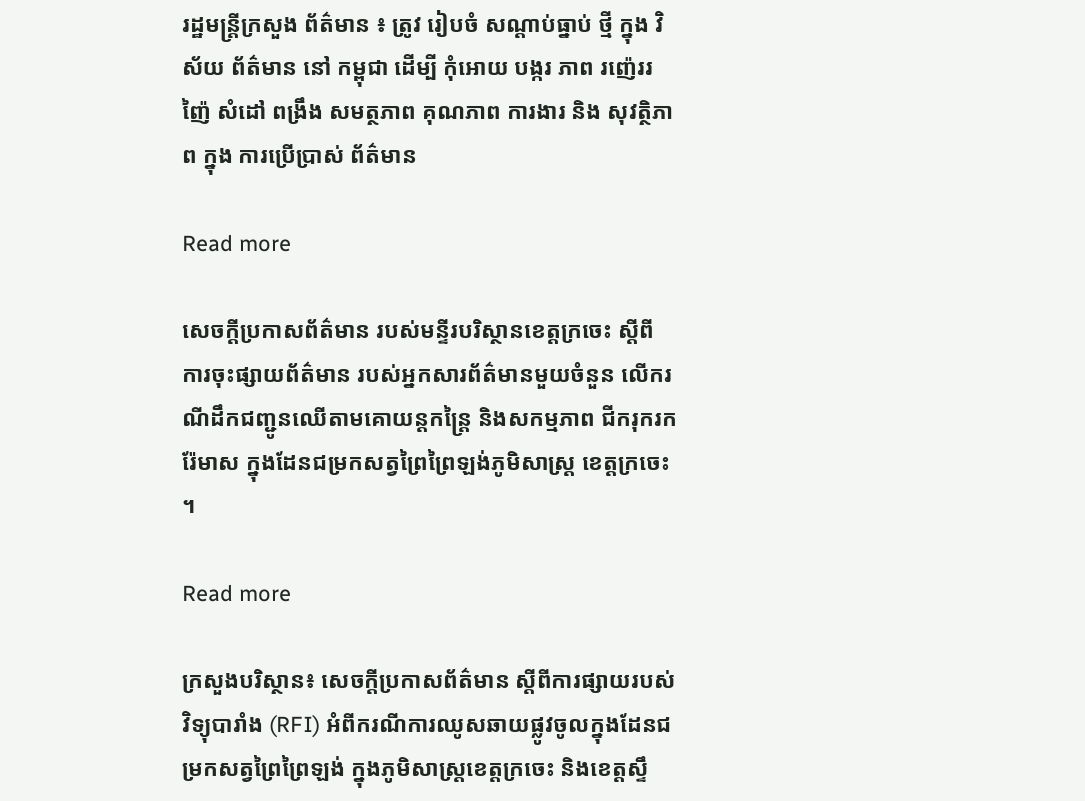រដ្ឋមន្ត្រីក្រសួង ព័ត៌មាន ៖ ត្រូវ រៀបចំ សណ្តាប់ធ្នាប់ ថ្មី ក្នុង វិស័យ ព័ត៌មាន នៅ កម្ពុជា ដើម្បី កុំអោយ បង្ករ ភាព រញ៉េររញ៉ៃ សំដៅ ពង្រឹង សមត្ថភាព គុណភាព ការងារ និង សុវត្ថិភាព ក្នុង ការប្រើប្រាស់ ព័ត៌មាន

Read more

សេចក្តីប្រកាសព័ត៌មាន របស់មន្ទីរបរិស្ថានខេត្តក្រចេះ ស្តីពី ការចុះផ្សាយព័ត៌មាន របស់អ្នកសារព័ត៌មានមួយចំនួន លើករណីដឹកជញ្ជូនឈើតាមគោយន្តកន្ត្រៃ និងសកម្មភាព ជីករុករករ៉ែមាស ក្នុងដែនជម្រកសត្វព្រៃព្រៃឡង់ភូមិសាស្រ្ត ខេត្តក្រចេះ ។

Read more

ក្រសួងបរិស្ថាន៖ សេចក្តីប្រកាសព័ត៌មាន ស្តីពីការផ្សាយរបស់វិទ្យុបារាំង (RFI) អំពីករណីការឈូសឆាយផ្លូវចូលក្នុងដែនជម្រកសត្វព្រៃព្រៃឡង់ ក្នុងភូមិសាស្ត្រខេត្តក្រចេះ និងខេត្តស្ទឹ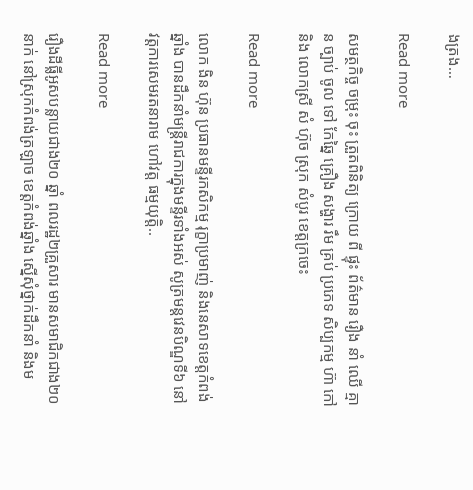ងត្រង…

Read more

សមត្ថកិច្ច ចម្រុះ ចុះ ត្រួតពិនិត្យ ក្រោយ ពី ផ្ទុះ ព័ត៌មាន រឿង នាំ ឈើ គ្មាន ច្បាប់ ចូល ទៅ កែឆ្នៃ គ្រឿង សង្ហារ រឹម គ្រប់ ប្រភេទ សិប្បកម្ម ហ៊ា កៅ និង លោកស្រី សំ ហ៊ុច ស្រុក សំបូរ ខេត្តក្រចេះ

Read more

លោក ងិន ហ៊ុន ប្រធានមន្ទីរកសិកម្ម រុក្ខាប្រមាញ់ និងនេសាទខេត្តកំពង់ឆ្នាំង បានដឹកនាំមន្ត្រីរាជការក្នុងមន្ទីរទាំងអស់ សូត្រមន្តវេនបិណ្ឌទី៦ នៅវត្តការសេមរតនារាម ហៅវត្ត ធម្មយុត្តិ..

Read more

រឿងដីធ្លីអូសបន្លាយជាង២០ ឆ្នាំ ពលរដ្ឋ២គ្រួសារ មានសមាជិកជាង២០នាក់ នៅស្រុកកំពង់ត្រឡាច ខេត្តកំពង់ឆ្នាំង ស្នើសុំថ្នាក់ដឹកនាំ និងម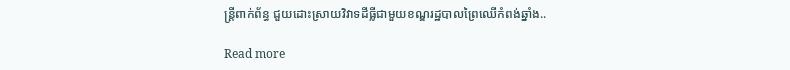ន្ត្រីពាក់ព័ន្ធ ជួយដោះស្រាយវិវាទដីធ្លីជាមួយខណ្ឌរដ្ឋបាលព្រៃឈើកំពង់ឆ្នាំង..

Read more